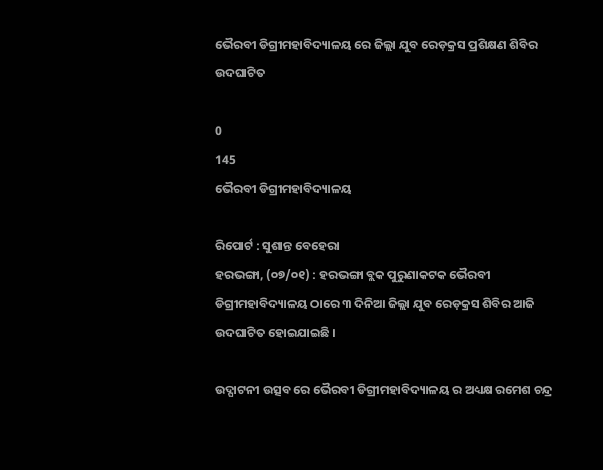ଭୈରବୀ ଡିଗ୍ରୀମହାବିଦ୍ୟାଳୟ ରେ ଜିଲ୍ଲା ଯୁବ ରେଡ଼କ୍ରସ ପ୍ରଶିକ୍ଷଣ ଶିବିର ଉଦଘାଟିତ

0
145
ଭୈରବୀ ଡିଗ୍ରୀମହାବିଦ୍ୟାଳୟ

ରିପୋର୍ଟ : ସୁଶାନ୍ତ ବେହେରା
ହରଭଙ୍ଗା, (୦୭/୦୧) : ହରଭଙ୍ଗା ବ୍ଲକ ପୁରୁଣାକଟକ ଭୈରବୀ ଡିଗ୍ରୀମହାବିଦ୍ୟାଳୟ ଠାରେ ୩ ଦିନିଆ ଜିଲ୍ଲା ଯୁବ ରେଡ଼କ୍ରସ ଶିବିର ଆଜି ଉଦଘାଟିତ ହୋଇଯାଇଛି ।

ଉଦ୍ଘାଟନୀ ଉତ୍ସବ ରେ ଭୈରବୀ ଡିଗ୍ରୀମହାବିଦ୍ୟାଳୟ ର ଅଧ୍ୟକ୍ଷ ରମେଶ ଚନ୍ଦ୍ର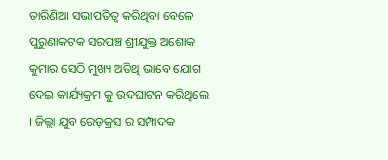ତାରିଣିଆ ସଭାପତିତ୍ୱ କରିଥିବା ବେଳେ ପୁରୁଣାକଟକ ସରପଞ୍ଚ ଶ୍ରୀଯୁକ୍ତ ଅଶୋକ କୁମାର ସେଠି ମୁଖ୍ୟ ଅତିଥି ଭାବେ ଯୋଗ ଦେଇ କାର୍ଯ୍ୟକ୍ରମ କୁ ଉଦଘାଟନ କରିଥିଲେ । ଜିଲ୍ଲା ଯୁବ ରେଡ଼କ୍ରସ ର ସମ୍ପାଦକ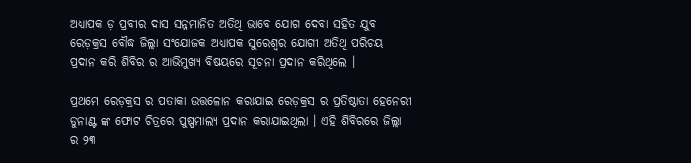ଅଧ୍ୟାପକ ଡ଼ ପ୍ରବୀର ଦାସ ସନ୍ନମାନିତ ଅତିଥି ଭାବେ ଯୋଗ ଦେବା ସହିତ ଯୁବ ରେଡ଼କ୍ରସ ବୌଦ୍ଧ ଜିଲ୍ଲା ସଂଯୋଜକ ଅଧ୍ୟାପକ ସୁରେଶ୍ୱର ଯୋଗୀ ଅତିଥି ପରିଚୟ ପ୍ରଦାନ କରି ଶିବିର ର ଆଭିମୁଖ୍ୟ ବିଷୟରେ ସୂଚନା ପ୍ରଦାନ କରିଥିଲେ ।

ପ୍ରଥମେ ରେଡ଼କ୍ରସ ର ପତାକା ଉତ୍ତଳୋନ କରାଯାଇ ରେଡ଼କ୍ରସ ର ପ୍ରତିଷ୍ଠାତା ହେନେରୀ ଡୁନାଣ୍ଟ ଙ୍କ ଫୋଟ ଚିତ୍ରରେ ପୁଷ୍ପମାଲ୍ୟ ପ୍ରଦାନ କରାଯାଇଥିଲା । ଏହି ଶିବିରରେ ଜିଲ୍ଲା ର ୨୩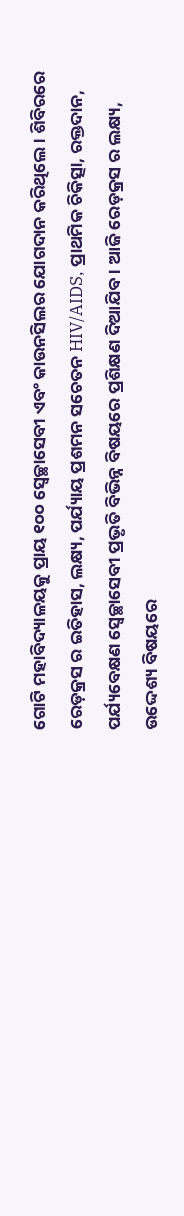ଗୋଟି ମହାବିଦ୍ୟାଳୟକୁ ପ୍ରାୟ ୧୦୦ ସ୍ଵେଚ୍ଛାସେବୀ ଏବଂ କାଉନସିଲର ଯୋଗଦାନ କରିଥିଲେ । ଶିବିରରେ ରେଡ଼କ୍ରସ ର ଇତିହାସ, ଲକ୍ଷ୍ୟ, ପର୍ଯ୍ୟାୟ ପ୍ରଶମନ ସଚେତନ HIV/AIDS, ପ୍ରାଥମିକ ଚିକିତ୍ସା, ରକ୍ତଦାନ, ପର୍ଯ୍ୟବେକ୍ଷଣ ସ୍ୱେଚ୍ଛାସେବୀ ପ୍ରଭୃତି ବିଭିନ୍ନ ବିଷୟରେ ପ୍ରଶିକ୍ଷଣ ଦିଆଯିବ । ଆଜି ରେଡ଼କ୍ରସ ର ଲକ୍ଷ୍ୟ, ଉଦ୍ଦେଶ୍ୟ ବିଷୟରେ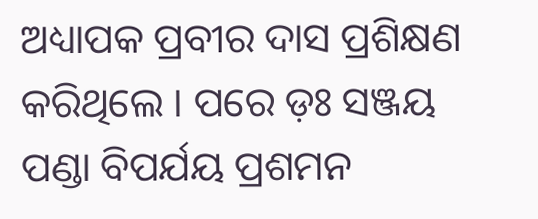ଅଧ୍ୟାପକ ପ୍ରବୀର ଦାସ ପ୍ରଶିକ୍ଷଣ କରିଥିଲେ । ପରେ ଡ଼ଃ ସଞ୍ଜୟ ପଣ୍ଡା ବିପର୍ଯୟ ପ୍ରଶମନ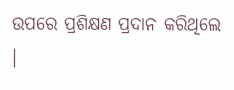ଉପରେ ପ୍ରଶିକ୍ଷଣ ପ୍ରଦାନ କରିଥିଲେ ।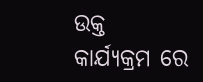ଉକ୍ତ କାର୍ଯ୍ୟକ୍ରମ ରେ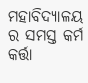ମହାବିଦ୍ୟାଳୟ ର ସମସ୍ତ କର୍ମ କର୍ତ୍ତା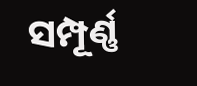ସମ୍ପୂର୍ଣ୍ଣ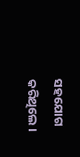ସହଯୋଗ କରିଥିଲେ ।